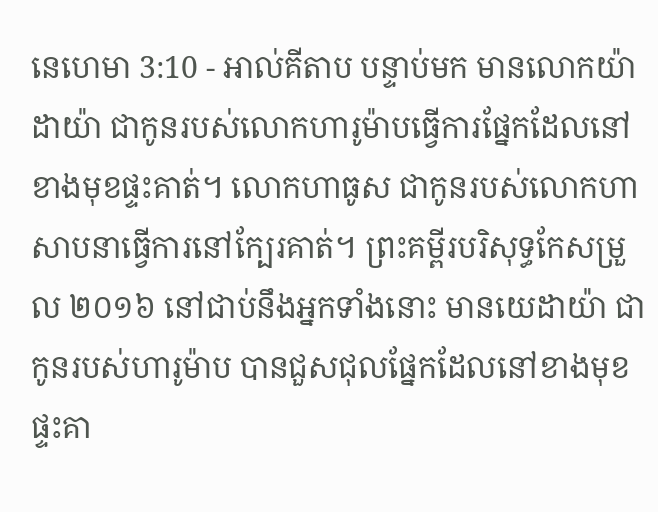នេហេមា 3:10 - អាល់គីតាប បន្ទាប់មក មានលោកយ៉ាដាយ៉ា ជាកូនរបស់លោកហារូម៉ាបធ្វើការផ្នែកដែលនៅខាងមុខផ្ទះគាត់។ លោកហាធូស ជាកូនរបស់លោកហាសាបនាធ្វើការនៅក្បែរគាត់។ ព្រះគម្ពីរបរិសុទ្ធកែសម្រួល ២០១៦ នៅជាប់នឹងអ្នកទាំងនោះ មានយេដាយ៉ា ជាកូនរបស់ហារូម៉ាប បានជួសជុលផ្នែកដែលនៅខាងមុខផ្ទះគា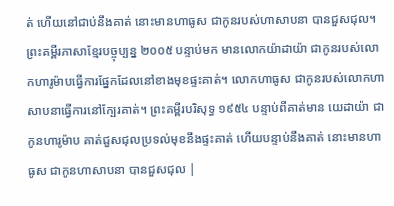ត់ ហើយនៅជាប់នឹងគាត់ នោះមានហាធូស ជាកូនរបស់ហាសាបនា បានជួសជុល។ ព្រះគម្ពីរភាសាខ្មែរបច្ចុប្បន្ន ២០០៥ បន្ទាប់មក មានលោកយ៉ាដាយ៉ា ជាកូនរបស់លោកហារូម៉ាបធ្វើការផ្នែកដែលនៅខាងមុខផ្ទះគាត់។ លោកហាធូស ជាកូនរបស់លោកហាសាបនាធ្វើការនៅក្បែរគាត់។ ព្រះគម្ពីរបរិសុទ្ធ ១៩៥៤ បន្ទាប់ពីគាត់មាន យេដាយ៉ា ជាកូនហារូម៉ាប គាត់ជួសជុលប្រទល់មុខនឹងផ្ទះគាត់ ហើយបន្ទាប់នឹងគាត់ នោះមានហាធូស ជាកូនហាសាបនា បានជួសជុល |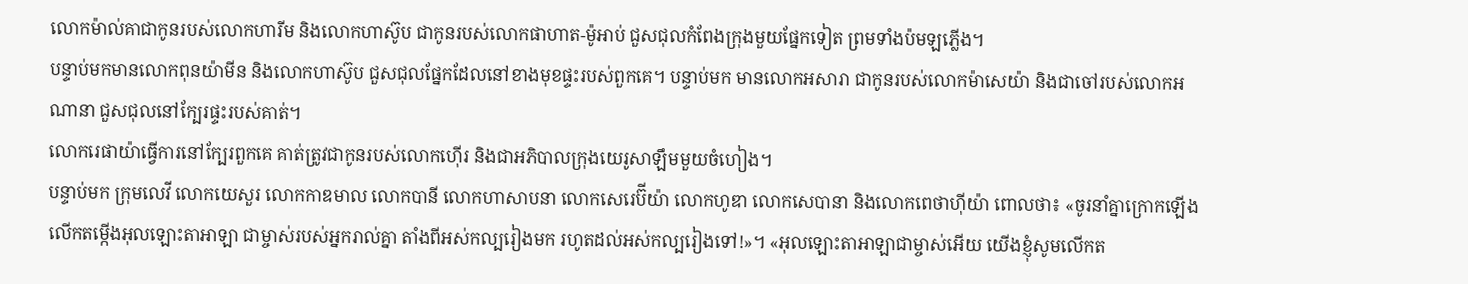លោកម៉ាល់គាជាកូនរបស់លោកហារីម និងលោកហាស៊ូប ជាកូនរបស់លោកផាហាត-ម៉ូអាប់ ជួសជុលកំពែងក្រុងមួយផ្នែកទៀត ព្រមទាំងប៉មឡភ្លើង។
បន្ទាប់មកមានលោកពុនយ៉ាមីន និងលោកហាស៊ូប ជួសជុលផ្នែកដែលនៅខាងមុខផ្ទះរបស់ពួកគេ។ បន្ទាប់មក មានលោកអសារា ជាកូនរបស់លោកម៉ាសេយ៉ា និងជាចៅរបស់លោកអណានា ជួសជុលនៅក្បែរផ្ទះរបស់គាត់។
លោករេផាយ៉ាធ្វើការនៅក្បែរពួកគេ គាត់ត្រូវជាកូនរបស់លោកហ៊ើរ និងជាអភិបាលក្រុងយេរូសាឡឹមមួយចំហៀង។
បន្ទាប់មក ក្រុមលេវី លោកយេសួរ លោកកាឌមាល លោកបានី លោកហាសាបនា លោកសេរេប៊ីយ៉ា លោកហូឌា លោកសេបានា និងលោកពេថាហ៊ីយ៉ា ពោលថា៖ «ចូរនាំគ្នាក្រោកឡើង លើកតម្កើងអុលឡោះតាអាឡា ជាម្ចាស់របស់អ្នករាល់គ្នា តាំងពីអស់កល្បរៀងមក រហូតដល់អស់កល្បរៀងទៅ!»។ «អុលឡោះតាអាឡាជាម្ចាស់អើយ យើងខ្ញុំសូមលើកត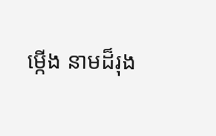ម្កើង នាមដ៏រុង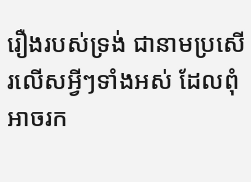រឿងរបស់ទ្រង់ ជានាមប្រសើរលើសអ្វីៗទាំងអស់ ដែលពុំអាចរក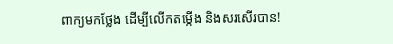ពាក្យមកថ្លែង ដើម្បីលើកតម្កើង និងសរសើរបាន!